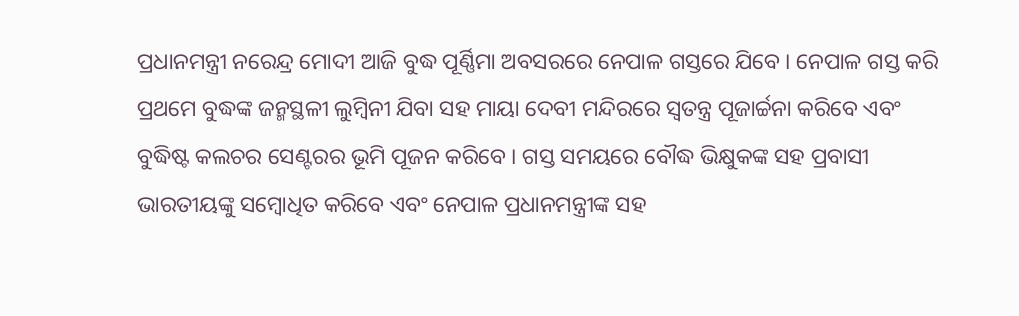ପ୍ରଧାନମନ୍ତ୍ରୀ ନରେନ୍ଦ୍ର ମୋଦୀ ଆଜି ବୁଦ୍ଧ ପୂର୍ଣ୍ଣିମା ଅବସରରେ ନେପାଳ ଗସ୍ତରେ ଯିବେ । ନେପାଳ ଗସ୍ତ କରି ପ୍ରଥମେ ବୁଦ୍ଧଙ୍କ ଜନ୍ମସ୍ଥଳୀ ଲୁମ୍ବିନୀ ଯିବା ସହ ମାୟା ଦେବୀ ମନ୍ଦିରରେ ସ୍ୱତନ୍ତ୍ର ପୂଜାର୍ଚ୍ଚନା କରିବେ ଏବଂ ବୁଦ୍ଧିଷ୍ଟ କଲଚର ସେଣ୍ଟରର ଭୂମି ପୂଜନ କରିବେ । ଗସ୍ତ ସମୟରେ ବୌଦ୍ଧ ଭିକ୍ଷୁକଙ୍କ ସହ ପ୍ରବାସୀ ଭାରତୀୟଙ୍କୁ ସମ୍ବୋଧିତ କରିବେ ଏବଂ ନେପାଳ ପ୍ରଧାନମନ୍ତ୍ରୀଙ୍କ ସହ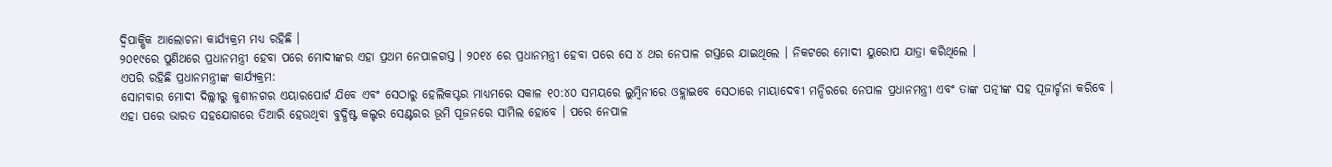ଦ୍ୱିପାକ୍ଷିକ ଆଲୋଚନା କାର୍ଯ୍ୟକ୍ରମ ମଧ୍ୟ ରହିଛି ।
୨୦୧୯ରେ ପୁଣିଥରେ ପ୍ରଧାନମନ୍ତ୍ରୀ ହେବା ପରେ ମୋଦୀଙ୍କର ଏହା ପ୍ରଥମ ନେପାଳଗସ୍ତ । ୨୦୧୪ ରେ ପ୍ରଧାନମନ୍ତ୍ରୀ ହେବା ପରେ ସେ ୪ ଥର ନେପାଳ ଗସ୍ତରେ ଯାଇଥିଲେ । ନିକଟରେ ମୋଦୀ ୟୁରୋପ ଯାତ୍ରା କରିଥିଲେ ।
ଏପରି ରହିଛି ପ୍ରଧାନମନ୍ତ୍ରୀଙ୍କ କାର୍ଯ୍ୟକ୍ରମ:
ସୋମବାର ମୋଦୀ ଦିଲ୍ଲୀରୁ କୁଶୀନଗର ଏୟାରପୋର୍ଟ ଯିବେ ଏବଂ ସେଠାରୁ ହେଲିକପ୍ଟର ମାଧ୍ୟମରେ ସକାଳ ୧୦:୪୦ ସମୟରେ ଲୁମ୍ବିନୀରେ ଓହ୍ଲାଇବେ ସେଠାରେ ମାୟାଦେବୀ ମନ୍ଦିରରେ ନେପାଳ ପ୍ରଧାନମନ୍ତ୍ରୀ ଏବଂ ତାଙ୍କ ପତ୍ନୀଙ୍କ ସହ ପୂଜାର୍ଚ୍ଚନା କରିବେ । ଏହା ପରେ ଭାରତ ସହଯୋଗରେ ତିଆରି ହେଉଥିବା ବୁଦ୍ଧିଷ୍ଟ କଲ୍ଚର ସେଣ୍ଟରର ଭୂମି ପୂଜନରେ ସାମିଲ ହୋବେ । ପରେ ନେପାଳ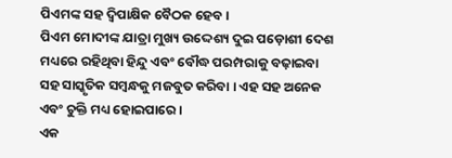ପିଏମଙ୍କ ସହ ଦ୍ୱିପାକ୍ଷିକ ବୈଠକ ହେବ ।
ପିଏମ ମୋଦୀଙ୍କ ଯାତ୍ରା ମୁଖ୍ୟ ଉଦ୍ଦେଶ୍ୟ ଦୁଇ ପଡ଼ୋଶୀ ଦେଶ ମଧ୍ୟରେ ରହିଥିବା ହିନ୍ଦୁ ଏବଂ ବୌଦ୍ଧ ପରମ୍ପରାକୁ ବଢ଼ାଇବା ସହ ସାସ୍କୃତିକ ସମ୍ବନ୍ଧକୁ ମଜବୁତ କରିବା । ଏହ ସହ ଅନେକ ଏବଂ ଚୁକ୍ତି ମଧ୍ୟ ହୋଇପାରେ ।
ଏକ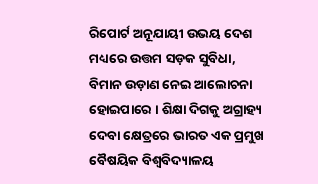ରିପୋର୍ଟ ଅନୂଯାୟୀ ଉଭୟ ଦେଶ ମଧ୍ୟରେ ଉତ୍ତମ ସଡ଼କ ସୁବିଧା, ବିମାନ ଉଡ଼ାଣ ନେଇ ଆଲୋଚନା ହୋଇପାରେ । ଶିକ୍ଷା ଦିଗକୁ ଅଗ୍ରାହ୍ୟ ଦେବା କ୍ଷେତ୍ରରେ ଭାରତ ଏକ ପ୍ରମୁଖ ବୈଷୟିକ ବିଶ୍ୱବିଦ୍ୟାଳୟ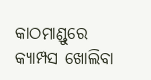କାଠମାଣ୍ଡୁରେ କ୍ୟାମ୍ପସ ଖୋଲିବା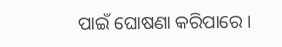ପାଇଁ ଘୋଷଣା କରିପାରେ ।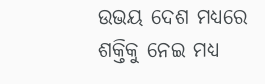ଉଭୟ ଦେଶ ମଧ୍ୟରେ ଶକ୍ତିକୁ ନେଇ ମଧ୍ୟ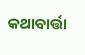କଥାବାର୍ତ୍ତା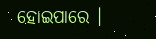ହୋଇପାରେ ।